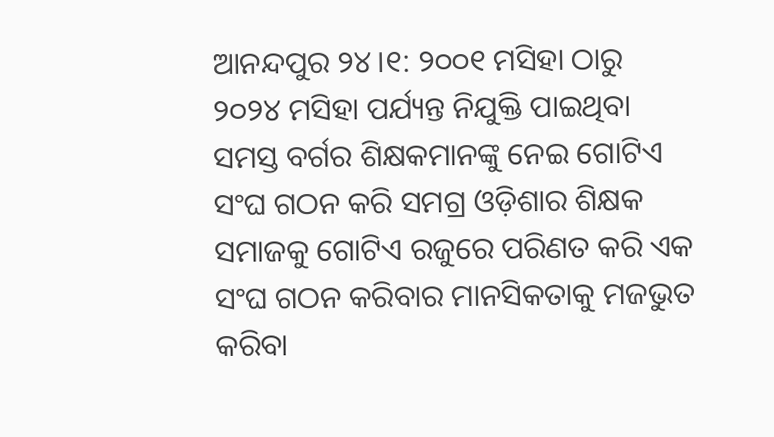ଆନନ୍ଦପୁର ୨୪।୧: ୨୦୦୧ ମସିହା ଠାରୁ ୨୦୨୪ ମସିହା ପର୍ଯ୍ୟନ୍ତ ନିଯୁକ୍ତି ପାଇଥିବା ସମସ୍ତ ବର୍ଗର ଶିକ୍ଷକମାନଙ୍କୁ ନେଇ ଗୋଟିଏ ସଂଘ ଗଠନ କରି ସମଗ୍ର ଓଡ଼ିଶାର ଶିକ୍ଷକ ସମାଜକୁ ଗୋଟିଏ ରଜୁରେ ପରିଣତ କରି ଏକ ସଂଘ ଗଠନ କରିବାର ମାନସିକତାକୁ ମଜଭୁତ କରିବା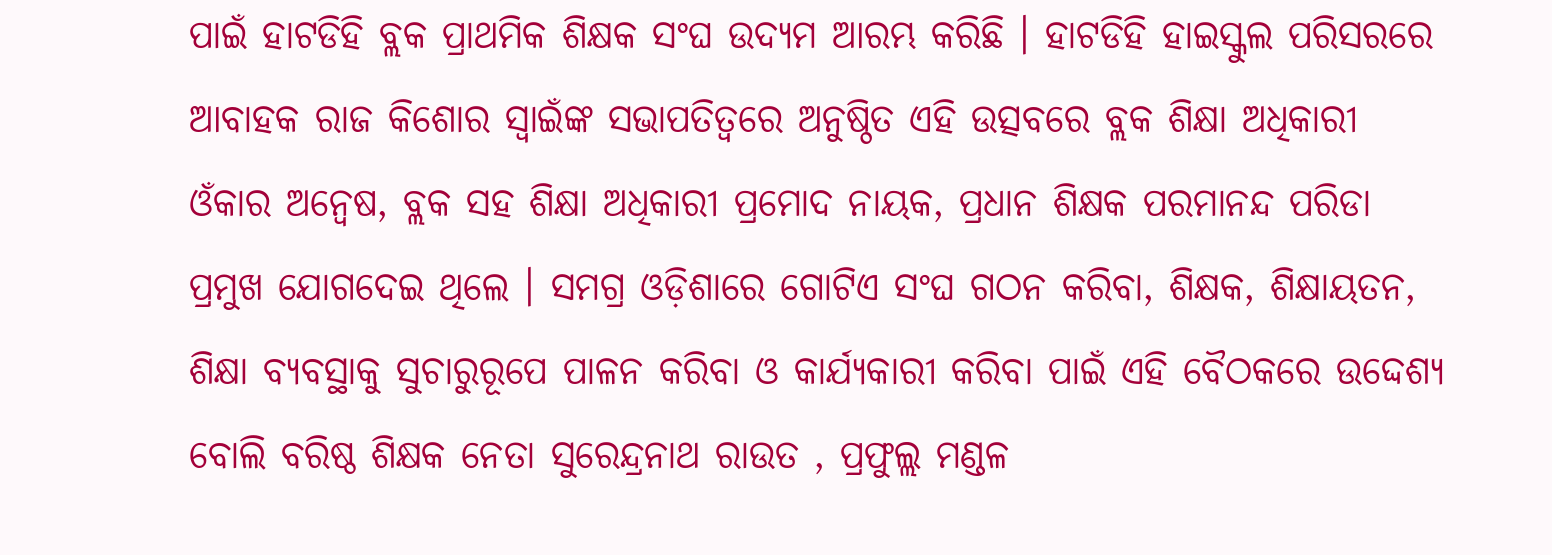ପାଇଁ ହାଟଡିହି ବ୍ଲକ ପ୍ରାଥମିକ ଶିକ୍ଷକ ସଂଘ ଉଦ୍ୟମ ଆରମ୍ଭ କରିଛି । ହାଟଡିହି ହାଇସ୍କୁଲ ପରିସରରେ ଆବାହକ ରାଜ କିଶୋର ସ୍ୱାଇଁଙ୍କ ସଭାପତିତ୍ୱରେ ଅନୁଷ୍ଠିତ ଏହି ଉତ୍ସବରେ ବ୍ଲକ ଶିକ୍ଷା ଅଧିକାରୀ ଓଁକାର ଅନ୍ୱେଷ, ବ୍ଲକ ସହ ଶିକ୍ଷା ଅଧିକାରୀ ପ୍ରମୋଦ ନାୟକ, ପ୍ରଧାନ ଶିକ୍ଷକ ପରମାନନ୍ଦ ପରିଡା ପ୍ରମୁଖ ଯୋଗଦେଇ ଥିଲେ । ସମଗ୍ର ଓଡ଼ିଶାରେ ଗୋଟିଏ ସଂଘ ଗଠନ କରିବା, ଶିକ୍ଷକ, ଶିକ୍ଷାୟତନ, ଶିକ୍ଷା ବ୍ୟବସ୍ଥାକୁ ସୁଚାରୁରୂପେ ପାଳନ କରିବା ଓ କାର୍ଯ୍ୟକାରୀ କରିବା ପାଇଁ ଏହି ବୈଠକରେ ଉଦ୍ଦେଶ୍ୟ ବୋଲି ବରିଷ୍ଠ ଶିକ୍ଷକ ନେତା ସୁରେନ୍ଦ୍ରନାଥ ରାଉତ , ପ୍ରଫୁଲ୍ଲ ମଣ୍ଡଳ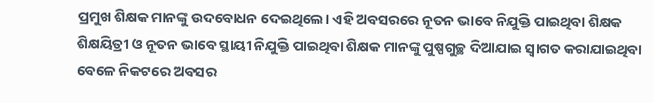ପ୍ରମୁଖ ଶିକ୍ଷକ ମାନଙ୍କୁ ଉଦବୋଧନ ଦେଇଥିଲେ। ଏହି ଅବସରରେ ନୂତନ ଭାବେ ନିଯୁକ୍ତି ପାଇଥିବା ଶିକ୍ଷକ ଶିକ୍ଷୟିତ୍ରୀ ଓ ନୂତନ ଭାବେ ସ୍ଥାୟୀ ନିଯୁକ୍ତି ପାଇଥିବା ଶିକ୍ଷକ ମାନଙ୍କୁ ପୁଷ୍ପଗୁଚ୍ଛ ଦିଆଯାଇ ସ୍ୱାଗତ କରାଯାଇଥିବା ବେଳେ ନିକଟରେ ଅବସର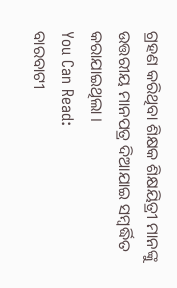ଗ୍ରହଣ କରିଥିବା ଶିକ୍ଷକ ଶିକ୍ଷୟିତ୍ରୀ ମାନଙ୍କୁ ଉତ୍ତରୀୟ ମାନପତ୍ର ଦିଆଯାଇ ସମ୍ବର୍ଦ୍ଧିତ କରାଯାଇଥିଲା ।
You Can Read:
ବାରବାଟୀ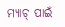ମ୍ୟାଚ୍ ପାଇଁ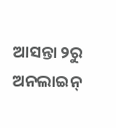ଆସନ୍ତା ୨ରୁ ଅନଲାଇନ୍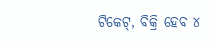ଟିକେଟ୍, ବିକ୍ରି ହେବ ୪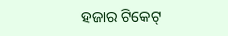ହଜାର ଟିକେଟ୍